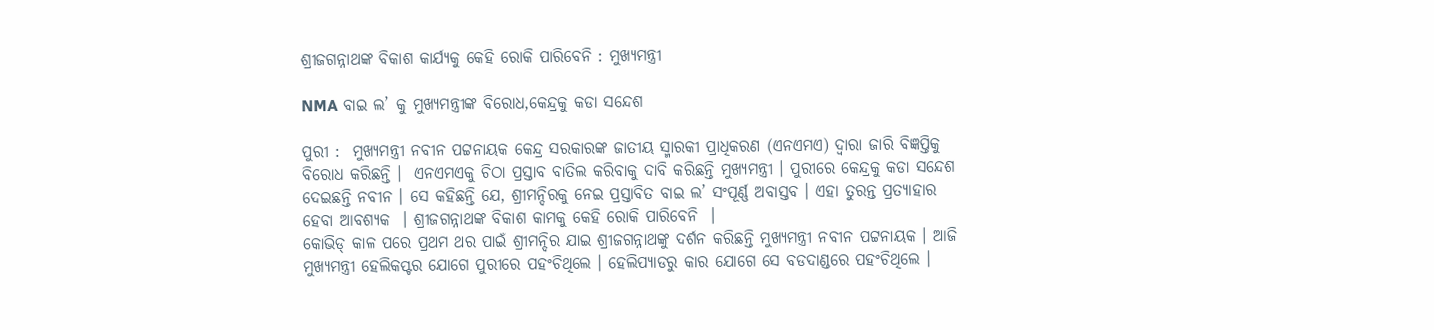ଶ୍ରୀଜଗନ୍ନାଥଙ୍କ ବିକାଶ କାର୍ଯ୍ୟକୁ କେହି ରୋକି ପାରିବେନି : ମୁଖ୍ୟମନ୍ତ୍ରୀ

NMA ବାଇ ଲ’ କୁ ମୁଖ୍ୟମନ୍ତ୍ରୀଙ୍କ ବିରୋଧ,କେନ୍ଦ୍ରକୁ କଡା ସନ୍ଦେଶ

ପୁରୀ :  ମୁଖ୍ୟମନ୍ତ୍ରୀ ନବୀନ ପଟ୍ଟନାୟକ କେନ୍ଦ୍ର ସରକାରଙ୍କ ଜାତୀୟ ସ୍ମାରକୀ ପ୍ରାଧିକରଣ (ଏନଏମଏ) ଦ୍ୱାରା ଜାରି ବିଜ୍ଞପ୍ତିକୁ ବିରୋଧ କରିଛନ୍ତି ।  ଏନଏମଏକୁ ଚିଠା ପ୍ରସ୍ତାବ ବାତିଲ କରିବାକୁ ଦାବି କରିଛନ୍ତି ମୁଖ୍ୟମନ୍ତ୍ରୀ । ପୁରୀରେ କେନ୍ଦ୍ରକୁ କଡା ସନ୍ଦେଶ ଦେଇଛନ୍ତି ନବୀନ । ସେ କହିଛନ୍ତି ଯେ, ଶ୍ରୀମନ୍ଦିରକୁ ନେଇ ପ୍ରସ୍ତାବିତ ବାଇ ଲ’ ସଂପୂର୍ଣ୍ଣ ଅବାସ୍ତବ । ଏହା ତୁରନ୍ତ ପ୍ରତ୍ୟାହାର ହେବା ଆବଶ୍ୟକ  । ଶ୍ରୀଜଗନ୍ନାଥଙ୍କ ବିକାଶ କାମକୁ କେହି ରୋକି ପାରିବେନି  ।
କୋଭିଡ୍ କାଳ ପରେ ପ୍ରଥମ ଥର ପାଇଁ ଶ୍ରୀମନ୍ଦିର ଯାଇ ଶ୍ରୀଜଗନ୍ନାଥଙ୍କୁ ଦର୍ଶନ କରିଛନ୍ତି ମୁଖ୍ୟମନ୍ତ୍ରୀ ନବୀନ ପଟ୍ଟନାୟକ । ଆଜି ମୁଖ୍ୟମନ୍ତ୍ରୀ ହେଲିକପ୍ଟର ଯୋଗେ ପୁରୀରେ ପହଂଚିଥିଲେ । ହେଲିପ୍ୟାଡରୁ କାର ଯୋଗେ ସେ ବଡଦାଣ୍ଡରେ ପହଂଚିଥିଲେ ।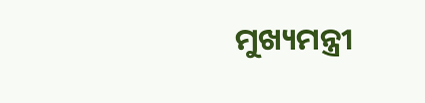ମୁଖ୍ୟମନ୍ତ୍ରୀ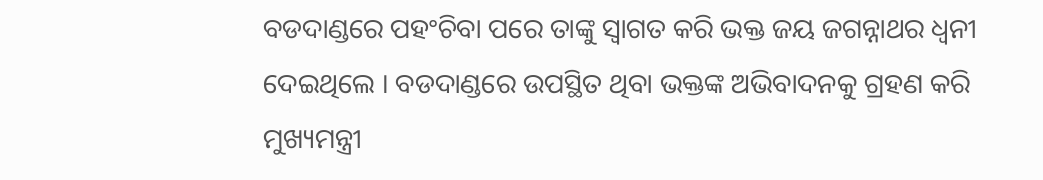ବଡଦାଣ୍ଡରେ ପହଂଚିବା ପରେ ତାଙ୍କୁ ସ୍ୱାଗତ କରି ଭକ୍ତ ଜୟ ଜଗନ୍ନାଥର ଧ୍ୱନୀ ଦେଇଥିଲେ । ବଡଦାଣ୍ଡରେ ଉପସ୍ଥିତ ଥିବା ଭକ୍ତଙ୍କ ଅଭିବାଦନକୁ ଗ୍ରହଣ କରି ମୁଖ୍ୟମନ୍ତ୍ରୀ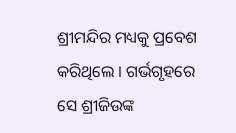ଶ୍ରୀମନ୍ଦିର ମଧ୍ୟକୁ ପ୍ରବେଶ କରିଥିଲେ । ଗର୍ଭଗୃହରେ ସେ ଶ୍ରୀଜିଉଙ୍କ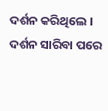ଦର୍ଶନ କରିଥିଲେ । ଦର୍ଶନ ସାରିବା ପରେ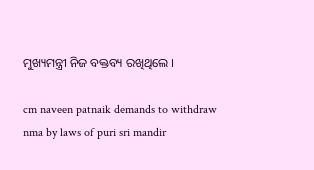ମୁଖ୍ୟମନ୍ତ୍ରୀ ନିଜ ବକ୍ତବ୍ୟ ରଖିଥିଲେ ।

cm naveen patnaik demands to withdraw nma by laws of puri sri mandir